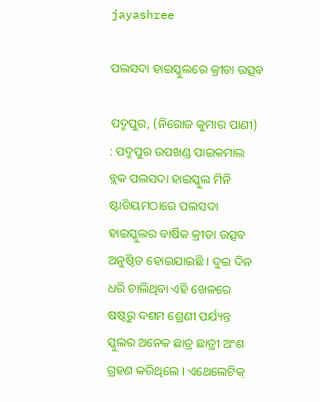jayashree

ପଲସଦା ହାଇସ୍କୁଲରେ କ୍ରୀଡା ଉତ୍ସବ

ପଦ୍ମପୁର, (ନିରୋଜ କୁମାର ପାଣୀ) : ପଦ୍ମପୁର ଉପଖଣ୍ଡ ପାଇକମାଲ ବ୍ଲକ ପଲସଦା ହାଇସ୍କୁଲ ମିନି ଷ୍ଟାଡିୟମଠାରେ ପଲସଦା ହାଇସ୍କୁଲର ବାର୍ଷିକ କ୍ରୀଡା ଉତ୍ସବ ଅନୁଷ୍ଠିତ ହୋଇଯାଇଛି । ଦୁଇ ଦିନ ଧରି ଚାଲିଥିବା ଏହି ଖେଳରେ ଷଷ୍ଠରୁ ଦଶମ ଶ୍ରେଣୀ ପର୍ଯ୍ୟନ୍ତ ସ୍କୁଲର ଅନେକ ଛାତ୍ର ଛାତ୍ରୀ ଅଂଶ ଗ୍ରହଣ କରିଥିଲେ । ଏଥେଲେଟିକ୍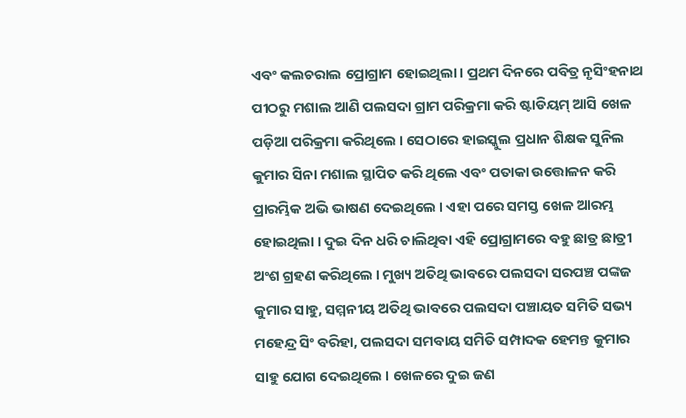ଏବଂ କଲଚରାଲ ପ୍ରୋଗ୍ରାମ ହୋଇଥିଲା । ପ୍ରଥମ ଦିନରେ ପବିତ୍ର ନୃସିଂହନାଥ ପୀଠରୁ ମଶାଲ ଆଣି ପଲସଦା ଗ୍ରାମ ପରିକ୍ରମା କରି ଷ୍ଟାଡିୟମ୍ ଆସି ଖେଳ ପଡ଼ିଆ ପରିକ୍ରମା କରିଥିଲେ । ସେଠାରେ ହାଇସ୍କୁଲ ପ୍ରଧାନ ଶିକ୍ଷକ ସୁନିଲ କୁମାର ସିନା ମଶାଲ ସ୍ଥାପିତ କରି ଥିଲେ ଏବଂ ପତାକା ଉତ୍ତୋଳନ କରି ପ୍ରାରମ୍ଭିକ ଅଭି ଭାଷଣ ଦେଇଥିଲେ । ଏହା ପରେ ସମସ୍ତ ଖେଳ ଆରମ୍ଭ ହୋଇଥିଲା । ଦୁଇ ଦିନ ଧରି ଚାଲିଥିବା ଏହି ପ୍ରୋଗ୍ରାମରେ ବହୁ ଛାତ୍ର ଛାତ୍ରୀ ଅଂଶ ଗ୍ରହଣ କରିଥିଲେ । ମୁଖ୍ୟ ଅତିଥି ଭାବରେ ପଲସଦା ସରପଞ୍ଚ ପଙ୍କଜ କୁମାର ସାହୁ, ସମ୍ମନୀୟ ଅତିଥି ଭାବରେ ପଲସଦା ପଞ୍ଚାୟତ ସମିତି ସଭ୍ୟ ମହେନ୍ଦ୍ର ସିଂ ବରିହା, ପଲସଦା ସମବାୟ ସମିତି ସମ୍ପାଦକ ହେମନ୍ତ କୁମାର ସାହୁ ଯୋଗ ଦେଇଥିଲେ । ଖେଳରେ ଦୁଇ ଜଣ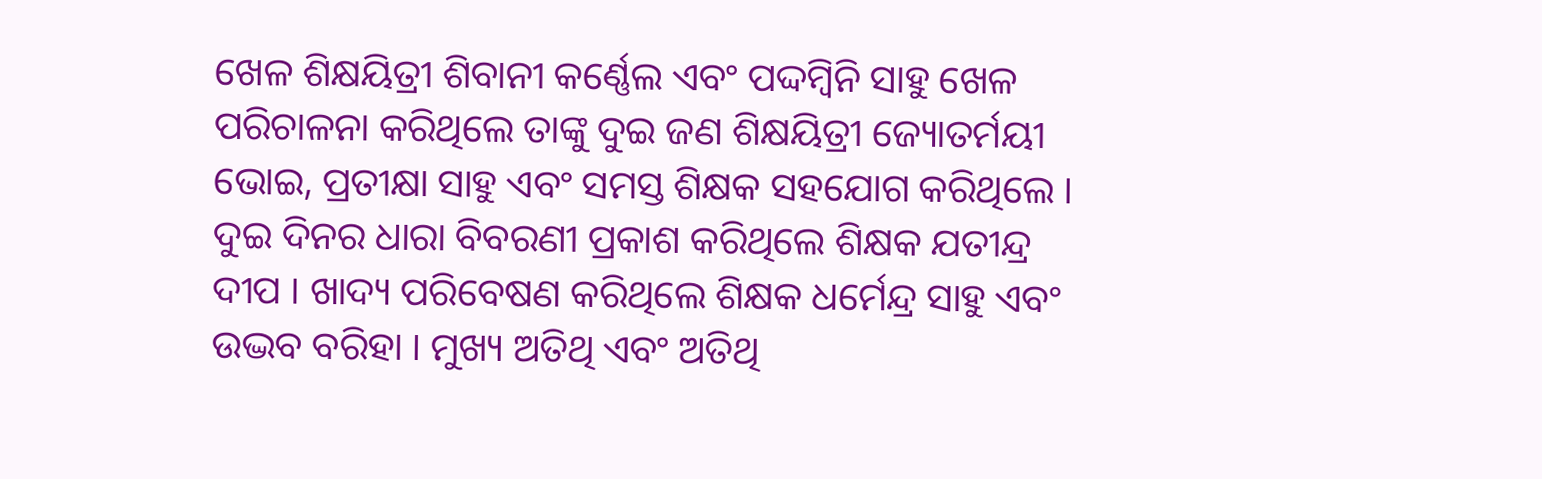ଖେଳ ଶିକ୍ଷୟିତ୍ରୀ ଶିବାନୀ କର୍ଣ୍ଣେଲ ଏବଂ ପଦ୍ଦମ୍ୱିନି ସାହୁ ଖେଳ ପରିଚାଳନା କରିଥିଲେ ତାଙ୍କୁ ଦୁଇ ଜଣ ଶିକ୍ଷୟିତ୍ରୀ ଜ୍ୟୋତର୍ମୟୀ ଭୋଇ, ପ୍ରତୀକ୍ଷା ସାହୁ ଏବଂ ସମସ୍ତ ଶିକ୍ଷକ ସହଯୋଗ କରିଥିଲେ । ଦୁଇ ଦିନର ଧାରା ବିବରଣୀ ପ୍ରକାଶ କରିଥିଲେ ଶିକ୍ଷକ ଯତୀନ୍ଦ୍ର ଦୀପ । ଖାଦ୍ୟ ପରିବେଷଣ କରିଥିଲେ ଶିକ୍ଷକ ଧର୍ମେନ୍ଦ୍ର ସାହୁ ଏବଂ ଉଦ୍ଭବ ବରିହା । ମୁଖ୍ୟ ଅତିଥି ଏବଂ ଅତିଥି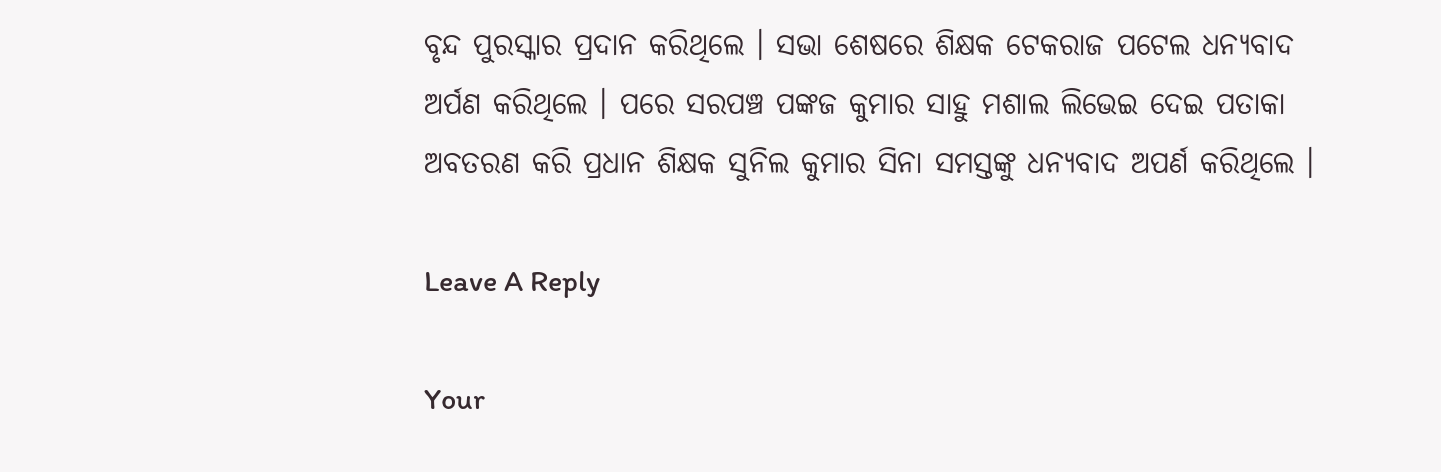ବୃନ୍ଦ ପୁରସ୍କାର ପ୍ରଦାନ କରିଥିଲେ । ସଭା ଶେଷରେ ଶିକ୍ଷକ ଟେକରାଜ ପଟେଲ ଧନ୍ୟବାଦ ଅର୍ପଣ କରିଥିଲେ । ପରେ ସରପଞ୍ଚ ପଙ୍କଜ କୁମାର ସାହୁ ମଶାଲ ଲିଭେଇ ଦେଇ ପତାକା ଅବତରଣ କରି ପ୍ରଧାନ ଶିକ୍ଷକ ସୁନିଲ କୁମାର ସିନା ସମସ୍ତଙ୍କୁ ଧନ୍ୟବାଦ ଅପର୍ଣ କରିଥିଲେ ।

Leave A Reply

Your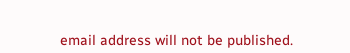email address will not be published.